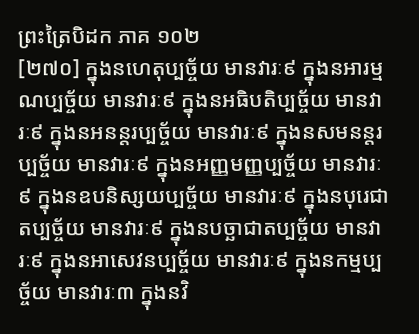ព្រះត្រៃបិដក ភាគ ១០២
[២៧០] ក្នុងនហេតុប្បច្ច័យ មានវារៈ៩ ក្នុងនអារម្មណប្បច្ច័យ មានវារៈ៩ ក្នុងនអធិបតិប្បច្ច័យ មានវារៈ៩ ក្នុងនអនន្តរប្បច្ច័យ មានវារៈ៩ ក្នុងនសមនន្តរប្បច្ច័យ មានវារៈ៩ ក្នុងនអញ្ញមញ្ញប្បច្ច័យ មានវារៈ៩ ក្នុងនឧបនិស្សយប្បច្ច័យ មានវារៈ៩ ក្នុងនបុរេជាតប្បច្ច័យ មានវារៈ៩ ក្នុងនបច្ឆាជាតប្បច្ច័យ មានវារៈ៩ ក្នុងនអាសេវនប្បច្ច័យ មានវារៈ៩ ក្នុងនកម្មប្បច្ច័យ មានវារៈ៣ ក្នុងនវិ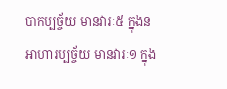បាកប្បច្ច័យ មានវារៈ៥ ក្នុងនអាហារប្បច្ច័យ មានវារៈ១ ក្នុង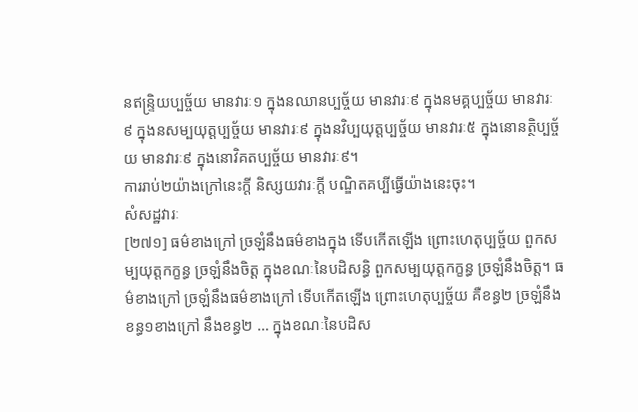នឥន្ទ្រិយប្បច្ច័យ មានវារៈ១ ក្នុងនឈានប្បច្ច័យ មានវារៈ៩ ក្នុងនមគ្គប្បច្ច័យ មានវារៈ៩ ក្នុងនសម្បយុត្តប្បច្ច័យ មានវារៈ៩ ក្នុងនវិប្បយុត្តប្បច្ច័យ មានវារៈ៥ ក្នុងនោនត្ថិប្បច្ច័យ មានវារៈ៩ ក្នុងនោវិគតប្បច្ច័យ មានវារៈ៩។
ការរាប់២យ៉ាងក្រៅនេះក្តី និស្សយវារៈក្តី បណ្ឌិតគប្បីធ្វើយ៉ាងនេះចុះ។
សំសដ្ឋវារៈ
[២៧១] ធម៌ខាងក្រៅ ច្រឡំនឹងធម៌ខាងក្នុង ទើបកើតឡើង ព្រោះហេតុប្បច្ច័យ ពួកសម្បយុត្តកក្ខន្ធ ច្រឡំនឹងចិត្ត ក្នុងខណៈនៃបដិសន្ធិ ពួកសម្បយុត្តកក្ខន្ធ ច្រឡំនឹងចិត្ត។ ធម៌ខាងក្រៅ ច្រឡំនឹងធម៌ខាងក្រៅ ទើបកើតឡើង ព្រោះហេតុប្បច្ច័យ គឺខន្ធ២ ច្រឡំនឹងខន្ធ១ខាងក្រៅ នឹងខន្ធ២ … ក្នុងខណៈនៃបដិស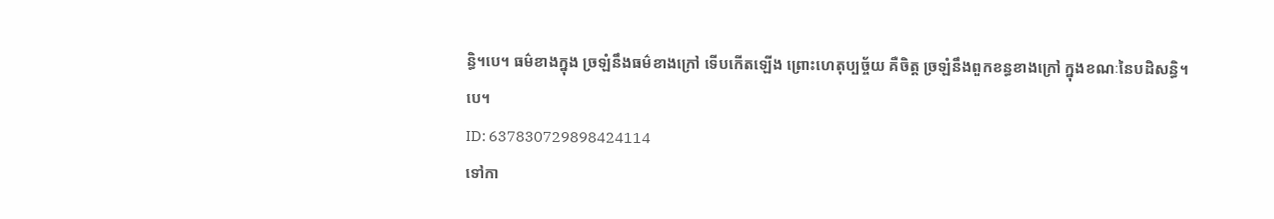ន្ធិ។បេ។ ធម៌ខាងក្នុង ច្រឡំនឹងធម៌ខាងក្រៅ ទើបកើតឡើង ព្រោះហេតុប្បច្ច័យ គឺចិត្ត ច្រឡំនឹងពួកខន្ធខាងក្រៅ ក្នុងខណៈនៃបដិសន្ធិ។បេ។
ID: 637830729898424114
ទៅកា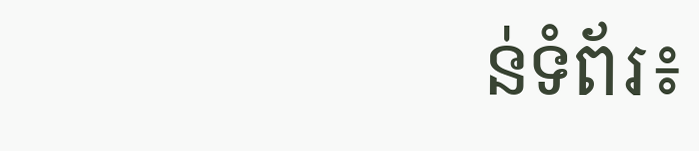ន់ទំព័រ៖